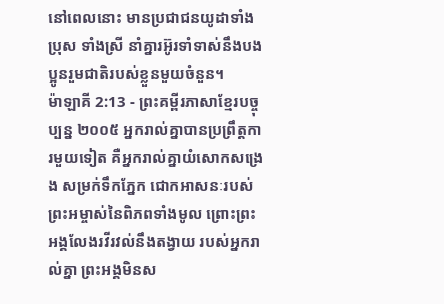នៅពេលនោះ មានប្រជាជនយូដាទាំងប្រុស ទាំងស្រី នាំគ្នារអ៊ូរទាំទាស់នឹងបងប្អូនរួមជាតិរបស់ខ្លួនមួយចំនួន។
ម៉ាឡាគី 2:13 - ព្រះគម្ពីរភាសាខ្មែរបច្ចុប្បន្ន ២០០៥ អ្នករាល់គ្នាបានប្រព្រឹត្តការមួយទៀត គឺអ្នករាល់គ្នាយំសោកសង្រេង សម្រក់ទឹកភ្នែក ជោកអាសនៈរបស់ព្រះអម្ចាស់នៃពិភពទាំងមូល ព្រោះព្រះអង្គលែងរវីរវល់នឹងតង្វាយ របស់អ្នករាល់គ្នា ព្រះអង្គមិនស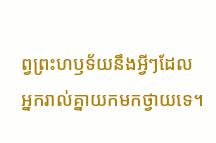ព្វព្រះហឫទ័យនឹងអ្វីៗដែល អ្នករាល់គ្នាយកមកថ្វាយទេ។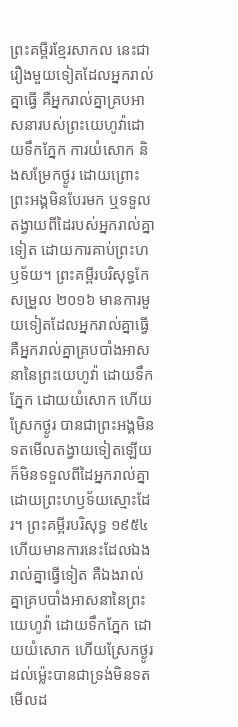ព្រះគម្ពីរខ្មែរសាកល នេះជារឿងមួយទៀតដែលអ្នករាល់គ្នាធ្វើ គឺអ្នករាល់គ្នាគ្របអាសនារបស់ព្រះយេហូវ៉ាដោយទឹកភ្នែក ការយំសោក និងសម្រែកថ្ងូរ ដោយព្រោះព្រះអង្គមិនបែរមក ឬទទួលតង្វាយពីដៃរបស់អ្នករាល់គ្នាទៀត ដោយការគាប់ព្រះហឫទ័យ។ ព្រះគម្ពីរបរិសុទ្ធកែសម្រួល ២០១៦ មានការមួយទៀតដែលអ្នករាល់គ្នាធ្វើ គឺអ្នករាល់គ្នាគ្របបាំងអាសនានៃព្រះយេហូវ៉ា ដោយទឹកភ្នែក ដោយយំសោក ហើយស្រែកថ្ងូរ បានជាព្រះអង្គមិនទតមើលតង្វាយទៀតឡើយ ក៏មិនទទួលពីដៃអ្នករាល់គ្នាដោយព្រះហឫទ័យស្មោះដែរ។ ព្រះគម្ពីរបរិសុទ្ធ ១៩៥៤ ហើយមានការនេះដែលឯងរាល់គ្នាធ្វើទៀត គឺឯងរាល់គ្នាគ្របបាំងអាសនានៃព្រះយេហូវ៉ា ដោយទឹកភ្នែក ដោយយំសោក ហើយស្រែកថ្ងូរ ដល់ម៉្លេះបានជាទ្រង់មិនទតមើលដ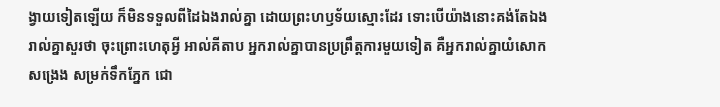ង្វាយទៀតឡើយ ក៏មិនទទួលពីដៃឯងរាល់គ្នា ដោយព្រះហឫទ័យស្មោះដែរ ទោះបើយ៉ាងនោះគង់តែឯងរាល់គ្នាសួរថា ចុះព្រោះហេតុអ្វី អាល់គីតាប អ្នករាល់គ្នាបានប្រព្រឹត្តការមួយទៀត គឺអ្នករាល់គ្នាយំសោកសង្រេង សម្រក់ទឹកភ្នែក ជោ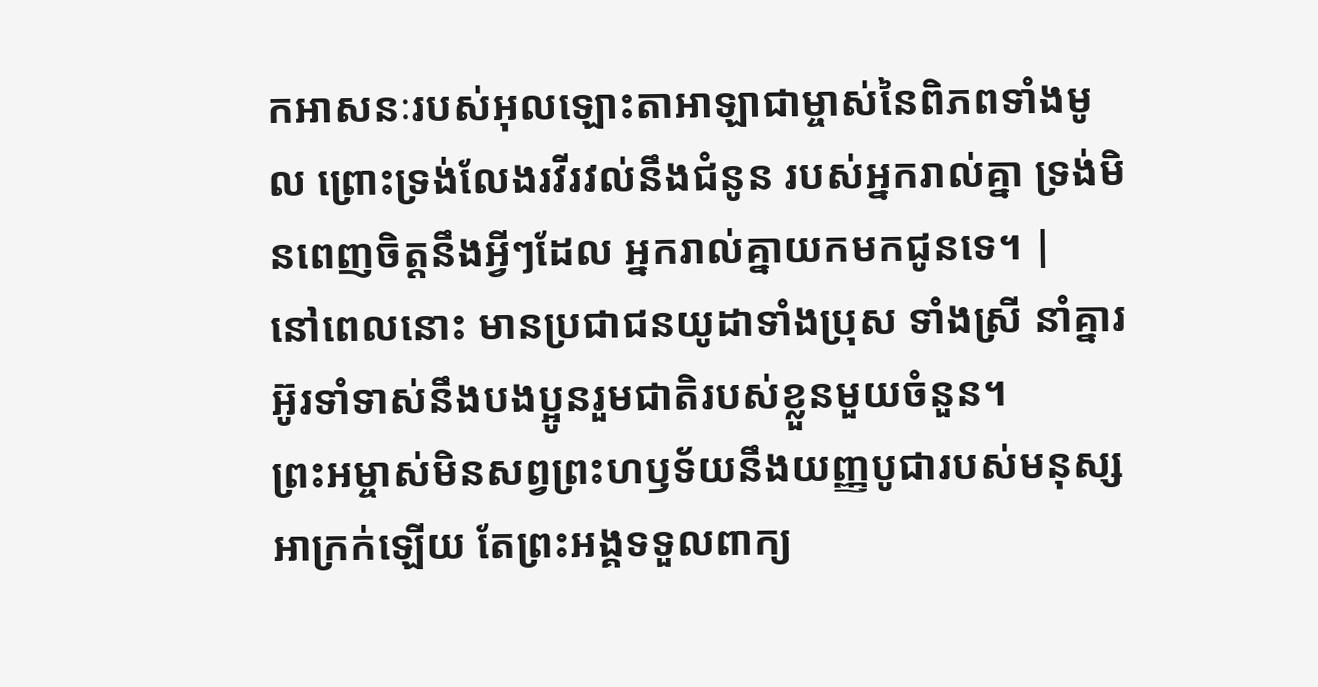កអាសនៈរបស់អុលឡោះតាអាឡាជាម្ចាស់នៃពិភពទាំងមូល ព្រោះទ្រង់លែងរវីរវល់នឹងជំនូន របស់អ្នករាល់គ្នា ទ្រង់មិនពេញចិត្តនឹងអ្វីៗដែល អ្នករាល់គ្នាយកមកជូនទេ។ |
នៅពេលនោះ មានប្រជាជនយូដាទាំងប្រុស ទាំងស្រី នាំគ្នារអ៊ូរទាំទាស់នឹងបងប្អូនរួមជាតិរបស់ខ្លួនមួយចំនួន។
ព្រះអម្ចាស់មិនសព្វព្រះហឫទ័យនឹងយញ្ញបូជារបស់មនុស្សអាក្រក់ឡើយ តែព្រះអង្គទទួលពាក្យ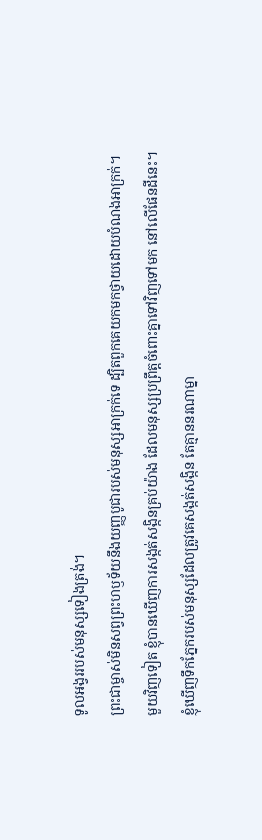ទូលអង្វររបស់មនុស្សទៀងត្រង់។
ព្រះជាម្ចាស់មិនសព្វព្រះហឫទ័យនឹងយញ្ញបូជារបស់មនុស្សអាក្រក់ទេ ដ្បិតពួកគេយកមកថ្វាយដោយបំណងអាក្រក់។
មួយវិញទៀត ខ្ញុំបានឃើញការសង្កត់សង្កិនគ្រប់យ៉ាង ដែលមនុស្សប្រព្រឹត្តចំពោះគ្នាទៅវិញទៅមក នៅលើផែនដីនេះ។ ខ្ញុំឃើញទឹកភ្នែករបស់មនុស្សដែលត្រូវគេសង្កត់សង្កិន តែគ្មាននរណាម្នា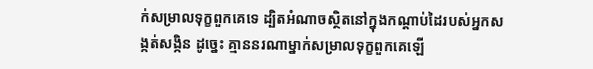ក់សម្រាលទុក្ខពួកគេទេ ដ្បិតអំណាចស្ថិតនៅក្នុងកណ្ដាប់ដៃរបស់អ្នកសង្កត់សង្កិន ដូច្នេះ គ្មាននរណាម្នាក់សម្រាលទុក្ខពួកគេឡើ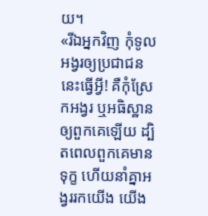យ។
«រីឯអ្នកវិញ កុំទូលអង្វរឲ្យប្រជាជននេះធ្វើអ្វី! គឺកុំស្រែកអង្វរ ឬអធិស្ឋានឲ្យពួកគេឡើយ ដ្បិតពេលពួកគេមានទុក្ខ ហើយនាំគ្នាអង្វររកយើង យើង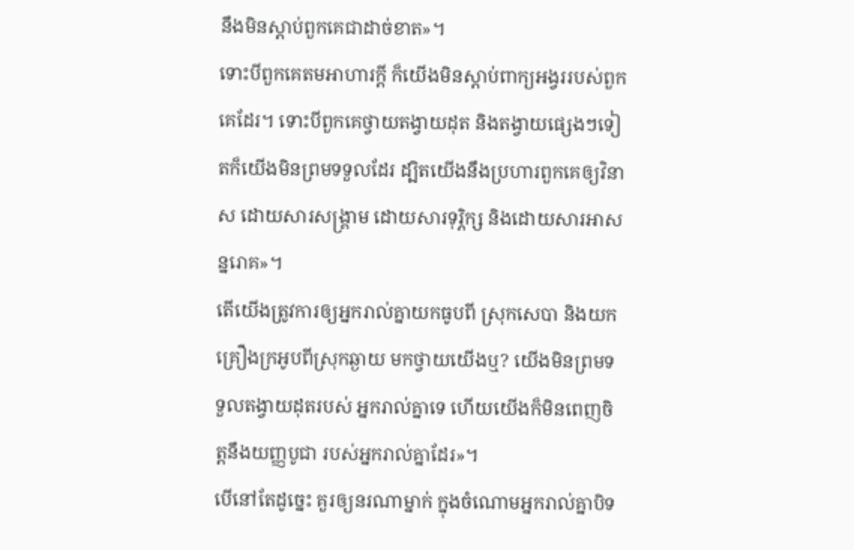នឹងមិនស្ដាប់ពួកគេជាដាច់ខាត»។
ទោះបីពួកគេតមអាហារក្ដី ក៏យើងមិនស្ដាប់ពាក្យអង្វររបស់ពួកគេដែរ។ ទោះបីពួកគេថ្វាយតង្វាយដុត និងតង្វាយផ្សេងៗទៀតក៏យើងមិនព្រមទទួលដែរ ដ្បិតយើងនឹងប្រហារពួកគេឲ្យវិនាស ដោយសារសង្គ្រាម ដោយសារទុរ្ភិក្ស និងដោយសារអាសន្នរោគ»។
តើយើងត្រូវការឲ្យអ្នករាល់គ្នាយកធូបពី ស្រុកសេបា និងយកគ្រឿងក្រអូបពីស្រុកឆ្ងាយ មកថ្វាយយើងឬ? យើងមិនព្រមទទួលតង្វាយដុតរបស់ អ្នករាល់គ្នាទេ ហើយយើងក៏មិនពេញចិត្តនឹងយញ្ញបូជា របស់អ្នករាល់គ្នាដែរ»។
បើនៅតែដូច្នេះ គួរឲ្យនរណាម្នាក់ ក្នុងចំណោមអ្នករាល់គ្នាបិទ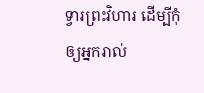ទ្វារព្រះវិហារ ដើម្បីកុំឲ្យអ្នករាល់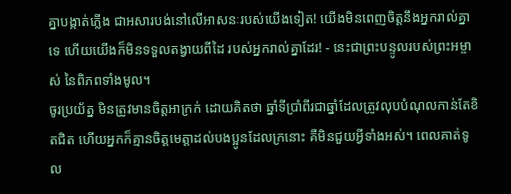គ្នាបង្កាត់ភ្លើង ជាអសារបង់នៅលើអាសនៈរបស់យើងទៀត! យើងមិនពេញចិត្តនឹងអ្នករាល់គ្នាទេ ហើយយើងក៏មិនទទួលតង្វាយពីដៃ របស់អ្នករាល់គ្នាដែរ! - នេះជាព្រះបន្ទូលរបស់ព្រះអម្ចាស់ នៃពិភពទាំងមូល។
ចូរប្រយ័ត្ន មិនត្រូវមានចិត្តអាក្រក់ ដោយគិតថា ឆ្នាំទីប្រាំពីរជាឆ្នាំដែលត្រូវលុបបំណុលកាន់តែខិតជិត ហើយអ្នកក៏គ្មានចិត្តមេត្តាដល់បងប្អូនដែលក្រនោះ គឺមិនជួយអ្វីទាំងអស់។ ពេលគាត់ទូល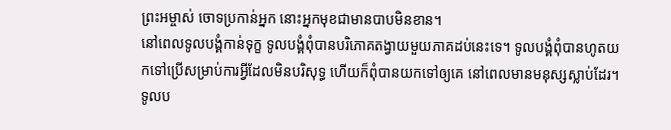ព្រះអម្ចាស់ ចោទប្រកាន់អ្នក នោះអ្នកមុខជាមានបាបមិនខាន។
នៅពេលទូលបង្គំកាន់ទុក្ខ ទូលបង្គំពុំបានបរិភោគតង្វាយមួយភាគដប់នេះទេ។ ទូលបង្គំពុំបានហូតយកទៅប្រើសម្រាប់ការអ្វីដែលមិនបរិសុទ្ធ ហើយក៏ពុំបានយកទៅឲ្យគេ នៅពេលមានមនុស្សស្លាប់ដែរ។ ទូលប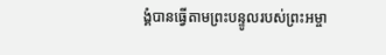ង្គំបានធ្វើតាមព្រះបន្ទូលរបស់ព្រះអម្ចា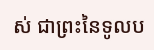ស់ ជាព្រះនៃទូលប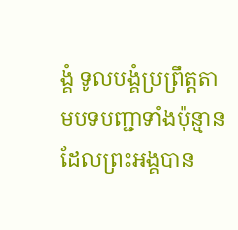ង្គំ ទូលបង្គំប្រព្រឹត្តតាមបទបញ្ជាទាំងប៉ុន្មាន ដែលព្រះអង្គបាន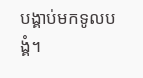បង្គាប់មកទូលបង្គំ។